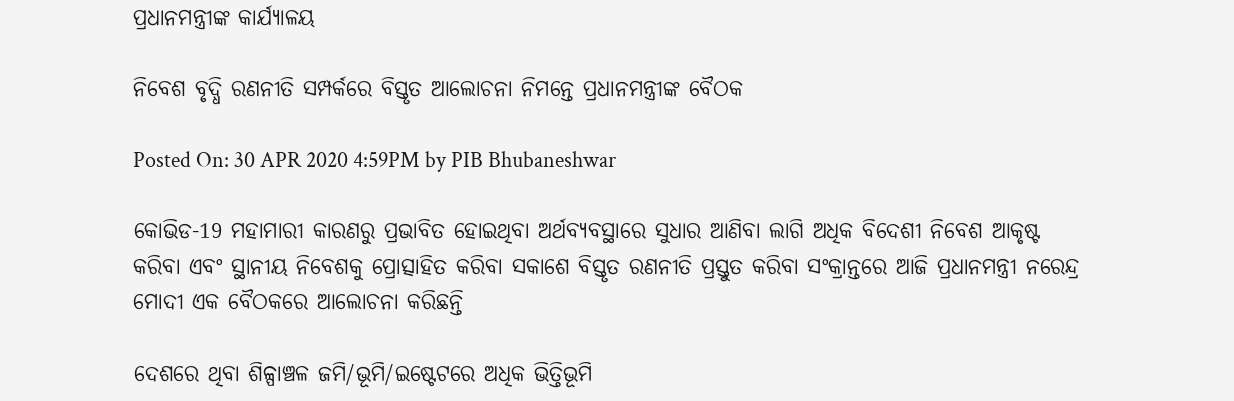ପ୍ରଧାନମନ୍ତ୍ରୀଙ୍କ କାର୍ଯ୍ୟାଳୟ

ନିବେଶ ବୃଦ୍ଧି ରଣନୀତି ସମ୍ପର୍କରେ ବିସ୍ତୃତ ଆଲୋଚନା ନିମନ୍ତେ ପ୍ରଧାନମନ୍ତ୍ରୀଙ୍କ ବୈଠକ

Posted On: 30 APR 2020 4:59PM by PIB Bhubaneshwar

କୋଭିଡ-19 ମହାମାରୀ କାରଣରୁ ପ୍ରଭାବିତ ହୋଇଥିବା ଅର୍ଥବ୍ୟବସ୍ଥାରେ ସୁଧାର ଆଣିବା ଲାଗି ଅଧିକ ବିଦେଶୀ ନିବେଶ ଆକୃଷ୍ଟ କରିବା ଏବଂ ସ୍ଥାନୀୟ ନିବେଶକୁ ପ୍ରୋତ୍ସାହିତ କରିବା ସକାଶେ ବିସ୍ତୃତ ରଣନୀତି ପ୍ରସ୍ତୁତ କରିବା ସଂକ୍ରାନ୍ତରେ ଆଜି ପ୍ରଧାନମନ୍ତ୍ରୀ ନରେନ୍ଦ୍ର ମୋଦୀ ଏକ ବୈଠକରେ ଆଲୋଚନା କରିଛନ୍ତି

ଦେଶରେ ଥିବା ଶିଳ୍ପାଞ୍ଚଳ ଜମି/ଭୂମି/ଇଷ୍ଟେଟରେ ଅଧିକ ଭିତ୍ତିଭୂମି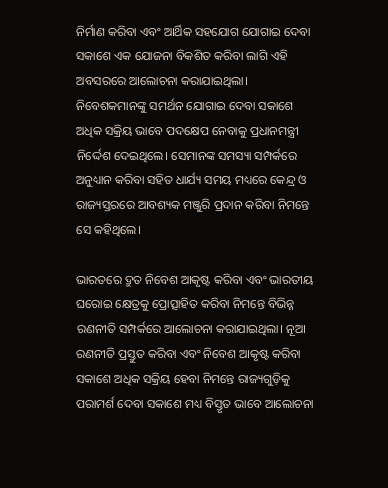ନିର୍ମାଣ କରିବା ଏବଂ ଆର୍ଥିକ ସହଯୋଗ ଯୋଗାଇ ଦେବା ସକାଶେ ଏକ ଯୋଜନା ବିକଶିତ କରିବା ଲାଗି ଏହି ଅବସରରେ ଆଲୋଚନା କରାଯାଇଥିଲା। ନିବେଶକମାନଙ୍କୁ ସମର୍ଥନ ଯୋଗାଇ ଦେବା ସକାଶେ ଅଧିକ ସକ୍ରିୟ ଭାବେ ପଦକ୍ଷେପ ନେବାକୁ ପ୍ରଧାନମନ୍ତ୍ରୀ ନିର୍ଦ୍ଦେଶ ଦେଇଥିଲେ। ସେମାନଙ୍କ ସମସ୍ୟା ସମ୍ପର୍କରେ ଅନୁଧ୍ୟାନ କରିବା ସହିତ ଧାର୍ଯ୍ୟ ସମୟ ମଧ୍ୟରେ କେନ୍ଦ୍ର ଓ ରାଜ୍ୟସ୍ତରରେ ଆବଶ୍ୟକ ମଞ୍ଜୁରି ପ୍ରଦାନ କରିବା ନିମନ୍ତେ ସେ କହିଥିଲେ।

ଭାରତରେ ଦ୍ରୁତ ନିବେଶ ଆକୃଷ୍ଟ କରିବା ଏବଂ ଭାରତୀୟ ଘରୋଇ କ୍ଷେତ୍ରକୁ ପ୍ରୋତ୍ସାହିତ କରିବା ନିମନ୍ତେ ବିଭିନ୍ନ ରଣନୀତି ସମ୍ପର୍କରେ ଆଲୋଚନା କରାଯାଇଥିଲା। ନୂଆ ରଣନୀତି ପ୍ରସ୍ତୁତ କରିବା ଏବଂ ନିବେଶ ଆକୃଷ୍ଟ କରିବା ସକାଶେ ଅଧିକ ସକ୍ରିୟ ହେବା ନିମନ୍ତେ ରାଜ୍ୟଗୁଡ଼ିକୁ ପରାମର୍ଶ ଦେବା ସକାଶେ ମଧ୍ୟ ବିସ୍ତୃତ ଭାବେ ଆଲୋଚନା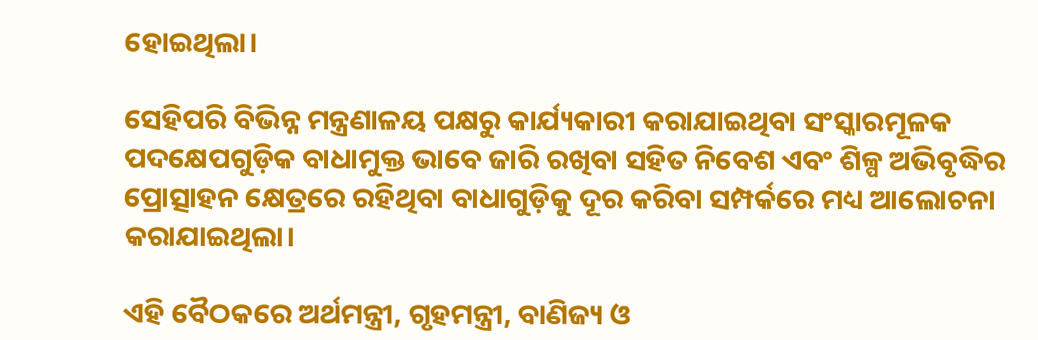ହୋଇଥିଲା।

ସେହିପରି ବିଭିନ୍ନ ମନ୍ତ୍ରଣାଳୟ ପକ୍ଷରୁ କାର୍ଯ୍ୟକାରୀ କରାଯାଇଥିବା ସଂସ୍କାରମୂଳକ ପଦକ୍ଷେପଗୁଡ଼ିକ ବାଧାମୁକ୍ତ ଭାବେ ଜାରି ରଖିବା ସହିତ ନିବେଶ ଏବଂ ଶିଳ୍ପ ଅଭିବୃଦ୍ଧିର ପ୍ରୋତ୍ସାହନ କ୍ଷେତ୍ରରେ ରହିଥିବା ବାଧାଗୁଡ଼ିକୁ ଦୂର କରିବା ସମ୍ପର୍କରେ ମଧ୍ୟ ଆଲୋଚନା କରାଯାଇଥିଲା।

ଏହି ବୈଠକରେ ଅର୍ଥମନ୍ତ୍ରୀ, ଗୃହମନ୍ତ୍ରୀ, ବାଣିଜ୍ୟ ଓ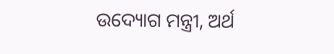ଉଦ୍ୟୋଗ ମନ୍ତ୍ରୀ, ଅର୍ଥ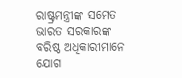ରାଷ୍ଟ୍ରମନ୍ତ୍ରୀଙ୍କ ସମେତ ଭାରତ ସରକାରଙ୍କ ବରିଷ୍ଠ ଅଧିକାରୀମାନେ ଯୋଗ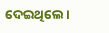ଦେଇଥିଲେ।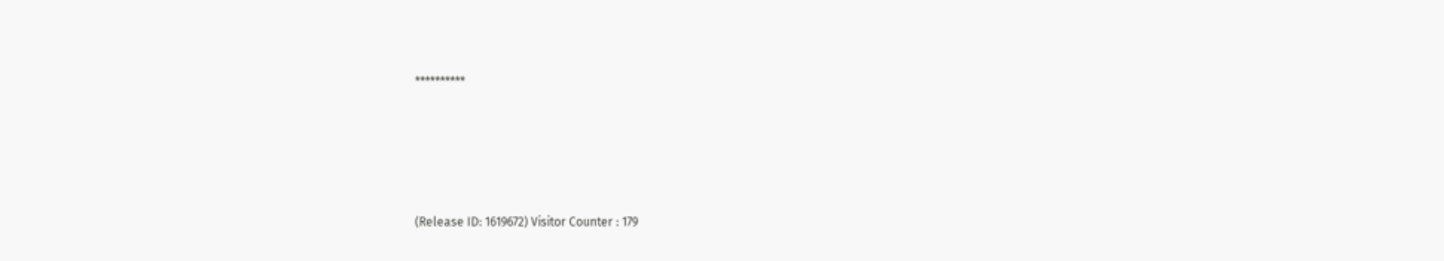**********





(Release ID: 1619672) Visitor Counter : 179